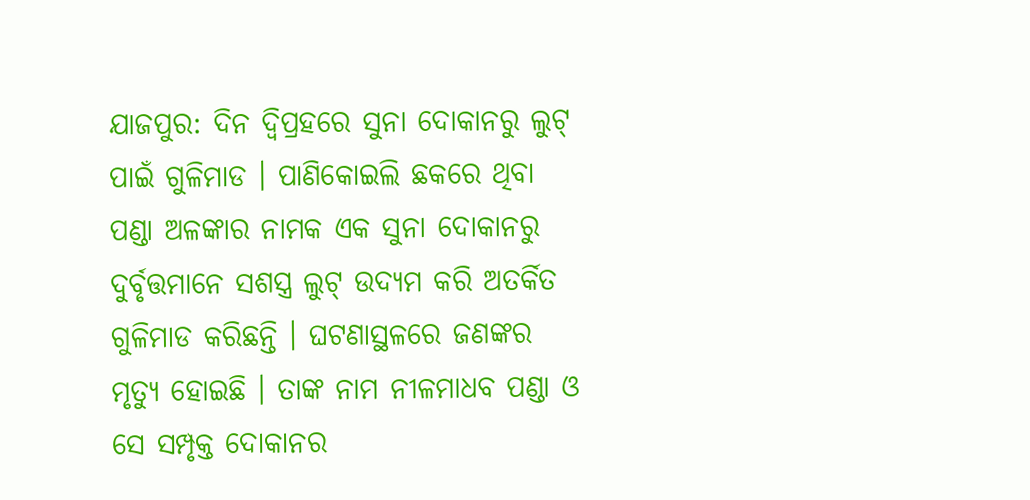ଯାଜପୁର: ଦିନ ଦ୍ବିପ୍ରହରେ ସୁନା ଦୋକାନରୁ ଲୁଟ୍ ପାଇଁ ଗୁଳିମାଡ । ପାଣିକୋଇଲି ଛକରେ ଥିବା ପଣ୍ଡା ଅଳଙ୍କାର ନାମକ ଏକ ସୁନା ଦୋକାନରୁ ଦୁର୍ବୃତ୍ତମାନେ ସଶସ୍ତ୍ର ଲୁଟ୍ ଉଦ୍ୟମ କରି ଅତର୍କିତ ଗୁଳିମାଡ କରିଛନ୍ତି । ଘଟଣାସ୍ଥଳରେ ଜଣଙ୍କର ମୃତ୍ୟୁ ହୋଇଛି । ତାଙ୍କ ନାମ ନୀଳମାଧବ ପଣ୍ଡା ଓ ସେ ସମ୍ପୃକ୍ତ ଦୋକାନର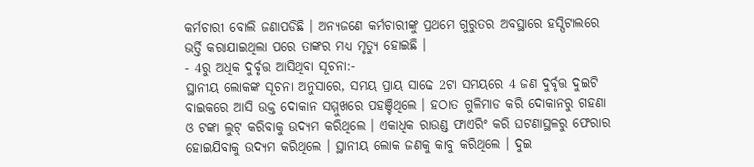କର୍ମଚାରୀ ବୋଲି ଜଣାପଡିଛି । ଅନ୍ୟଜଣେ କର୍ମଚାରୀଙ୍କୁ ପ୍ରଥମେ ଗୁରୁତର ଅବସ୍ଥାରେ ହସ୍ପିଟାଲରେ ଭର୍ତ୍ତି କରାଯାଇଥିଲା ପରେ ତାଙ୍କର ମଧ୍ୟ ମୃତ୍ୟୁ ହୋଇଛି ।
- 4ରୁ ଅଧିକ ଦୁର୍ବୃତ୍ତ ଆସିଥିବା ସୂଚନା:-
ସ୍ଥାନୀୟ ଲୋକଙ୍କ ସୂଚନା ଅନୁସାରେ, ସମୟ ପ୍ରାୟ ସାଢେ 2ଟା ସମୟରେ 4 ଜଣ ଦୁର୍ବୃତ୍ତ ଦୁଇଟି ବାଇକରେ ଆସି ଉକ୍ତ ଦୋକାନ ସମ୍ମୁଖରେ ପହଞ୍ଚିଥିଲେ । ହଠାତ ଗୁଳିମାଡ କରି ଦୋକାନରୁ ଗହଣା ଓ ଟଙ୍କା ଲୁଟ୍ କରିବାକୁ ଉଦ୍ୟମ କରିଥିଲେ । ଏକାଧିକ ରାଉଣ୍ଡ ଫାଏରିଂ କରି ଘଟଣାସ୍ଥଳରୁ ଫେରାର ହୋଇଯିବାକୁ ଉଦ୍ୟମ କରିଥିଲେ । ସ୍ଥାନୀୟ ଲୋକ ଜଣକୁ କାବୁ କରିଥିଲେ । ଦୁଇ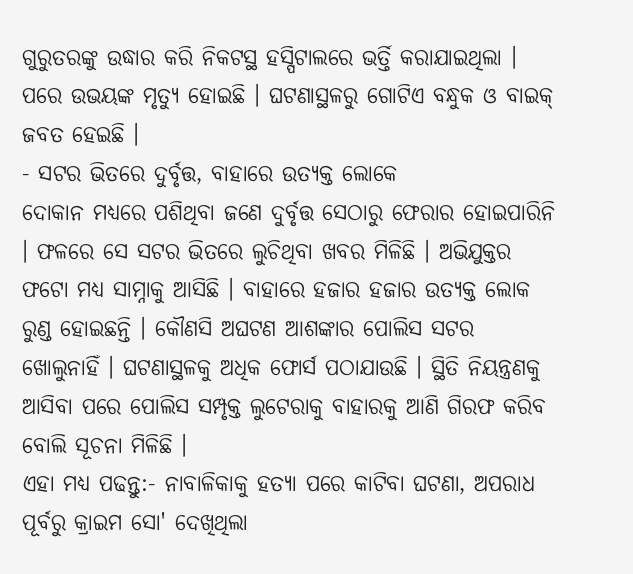ଗୁରୁତରଙ୍କୁ ଉଦ୍ଧାର କରି ନିକଟସ୍ଥ ହସ୍ପିଟାଲରେ ଭର୍ତ୍ତି କରାଯାଇଥିଲା । ପରେ ଉଭୟଙ୍କ ମୃତ୍ୟୁ ହୋଇଛି । ଘଟଣାସ୍ଥଳରୁ ଗୋଟିଏ ବନ୍ଧୁକ ଓ ବାଇକ୍ ଜବତ ହେଇଛି ।
- ସଟର ଭିତରେ ଦୁର୍ବୃତ୍ତ, ବାହାରେ ଉତ୍ୟକ୍ତ ଲୋକେ
ଦୋକାନ ମଧ୍ୟରେ ପଶିଥିବା ଜଣେ ଦୁର୍ବୃତ୍ତ ସେଠାରୁ ଫେରାର ହୋଇପାରିନି । ଫଳରେ ସେ ସଟର ଭିତରେ ଲୁଚିଥିବା ଖବର ମିଳିଛି । ଅଭିଯୁକ୍ତର ଫଟୋ ମଧ୍ୟ ସାମ୍ନାକୁ ଆସିଛି । ବାହାରେ ହଜାର ହଜାର ଉତ୍ୟକ୍ତ ଲୋକ ରୁଣ୍ଡ ହୋଇଛନ୍ତି । କୌଣସି ଅଘଟଣ ଆଶଙ୍କାର ପୋଲିସ ସଟର ଖୋଲୁନାହିଁ । ଘଟଣାସ୍ଥଳକୁ ଅଧିକ ଫୋର୍ସ ପଠାଯାଉଛି । ସ୍ଥିତି ନିୟନ୍ତ୍ରଣକୁ ଆସିବା ପରେ ପୋଲିସ ସମ୍ପୃକ୍ତ ଲୁଟେରାକୁ ବାହାରକୁ ଆଣି ଗିରଫ କରିବ ବୋଲି ସୂଚନା ମିଳିଛି ।
ଏହା ମଧ୍ୟ ପଢନ୍ତୁ:- ନାବାଳିକାକୁ ହତ୍ୟା ପରେ କାଟିବା ଘଟଣା, ଅପରାଧ ପୂର୍ବରୁ କ୍ରାଇମ ସୋ' ଦେଖିଥିଲା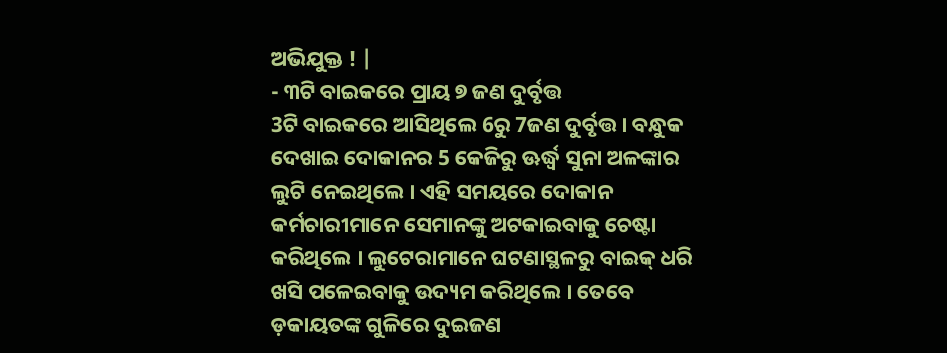ଅଭିଯୁକ୍ତ ! |
- ୩ଟି ବାଇକରେ ପ୍ରାୟ ୭ ଜଣ ଦୁର୍ବୃତ୍ତ
3ଟି ବାଇକରେ ଆସିଥିଲେ 6ରୁ 7ଜଣ ଦୁର୍ବୃତ୍ତ । ବନ୍ଧୁକ ଦେଖାଇ ଦୋକାନର 5 କେଜିରୁ ଊର୍ଦ୍ଧ୍ବ ସୁନା ଅଳଙ୍କାର ଲୁଟି ନେଇଥିଲେ । ଏହି ସମୟରେ ଦୋକାନ କର୍ମଚାରୀମାନେ ସେମାନଙ୍କୁ ଅଟକାଇବାକୁ ଚେଷ୍ଟା କରିଥିଲେ । ଲୁଟେରାମାନେ ଘଟଣାସ୍ଥଳରୁ ବାଇକ୍ ଧରି ଖସି ପଳେଇବାକୁ ଉଦ୍ୟମ କରିଥିଲେ । ତେବେ ଡ଼କାୟତଙ୍କ ଗୁଳିରେ ଦୁଇଜଣ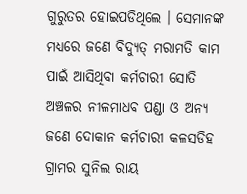ଗୁରୁତର ହୋଇପଡିଥିଲେ । ସେମାନଙ୍କ ମଧ୍ୟରେ ଜଣେ ବିଦ୍ୟୁତ୍ ମରାମତି କାମ ପାଇଁ ଆସିଥିବା କର୍ମଚାରୀ ସୋତି ଅଞ୍ଚଳର ନୀଳମାଧବ ପଣ୍ଡା ଓ ଅନ୍ୟ ଜଣେ ଦୋକାନ କର୍ମଚାରୀ କଳସଡିହ ଗ୍ରାମର ସୁନିଲ ରାୟ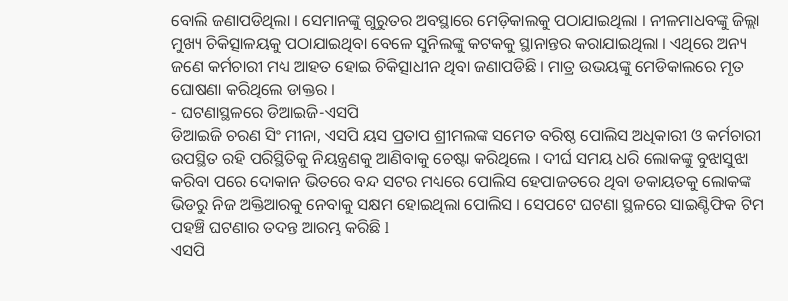ବୋଲି ଜଣାପଡିଥିଲା । ସେମାନଙ୍କୁ ଗୁରୁତର ଅବସ୍ଥାରେ ମେଡ଼ିକାଲକୁ ପଠାଯାଇଥିଲା । ନୀଳମାଧବଙ୍କୁ ଜିଲ୍ଲା ମୁଖ୍ୟ ଚିକିତ୍ସାଳୟକୁ ପଠାଯାଇଥିବା ବେଳେ ସୁନିଲଙ୍କୁ କଟକକୁ ସ୍ଥାନାନ୍ତର କରାଯାଇଥିଲା । ଏଥିରେ ଅନ୍ୟ ଜଣେ କର୍ମଚାରୀ ମଧ୍ୟ ଆହତ ହୋଇ ଚିକିତ୍ସାଧୀନ ଥିବା ଜଣାପଡିଛି । ମାତ୍ର ଉଭୟଙ୍କୁ ମେଡିକାଲରେ ମୃତ ଘୋଷଣା କରିଥିଲେ ଡାକ୍ତର ।
- ଘଟଣାସ୍ଥଳରେ ଡିଆଇଜି-ଏସପି
ଡିଆଇଜି ଚରଣ ସିଂ ମୀନା, ଏସପି ୟସ ପ୍ରତାପ ଶ୍ରୀମଲଙ୍କ ସମେତ ବରିଷ୍ଠ ପୋଲିସ ଅଧିକାରୀ ଓ କର୍ମଚାରୀ ଉପସ୍ଥିତ ରହି ପରିସ୍ଥିତିକୁ ନିୟନ୍ତ୍ରଣକୁ ଆଣିବାକୁ ଚେଷ୍ଟା କରିଥିଲେ । ଦୀର୍ଘ ସମୟ ଧରି ଲୋକଙ୍କୁ ବୁଝାସୁଝା କରିବା ପରେ ଦୋକାନ ଭିତରେ ବନ୍ଦ ସଟର ମଧ୍ୟରେ ପୋଲିସ ହେପାଜତରେ ଥିବା ଡକାୟତକୁ ଲୋକଙ୍କ ଭିଡରୁ ନିଜ ଅକ୍ତିଆରକୁ ନେବାକୁ ସକ୍ଷମ ହୋଇଥିଲା ପୋଲିସ । ସେପଟେ ଘଟଣା ସ୍ଥଳରେ ସାଇଣ୍ଟିଫିକ ଟିମ ପହଞ୍ଚି ଘଟଣାର ତଦନ୍ତ ଆରମ୍ଭ କରିଛି l
ଏସପି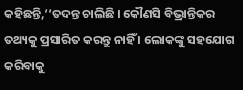କହିଛନ୍ତି,‘‘ତଦନ୍ତ ଚାଲିଛି । କୌଣସି ବିଭ୍ରାନ୍ତିକର ତଥ୍ୟକୁ ପ୍ରସାରିତ କରନ୍ତୁ ନାହିଁ । ଲୋକଙ୍କୁ ସହଯୋଗ କରିବାକୁ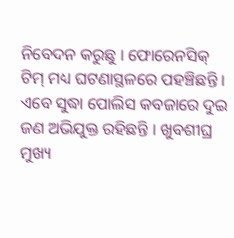ନିବେଦନ କରୁଛୁ । ଫୋରେନସିକ୍ ଟିମ୍ ମଧ୍ୟ ଘଟଣାସ୍ଥଳରେ ପହଞ୍ଚିଛନ୍ତି । ଏବେ ସୁଦ୍ଧା ପୋଲିସ କବଜାରେ ଦୁଇ ଜଣ ଅଭିଯୁକ୍ତ ରହିଛନ୍ତି । ଖୁବଶୀଘ୍ର ମୁଖ୍ୟ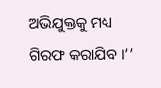ଅଭିଯୁକ୍ତକୁ ମଧ୍ୟ ଗିରଫ କରାଯିବ ।’’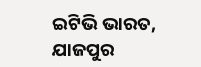ଇଟିଭି ଭାରତ, ଯାଜପୁର